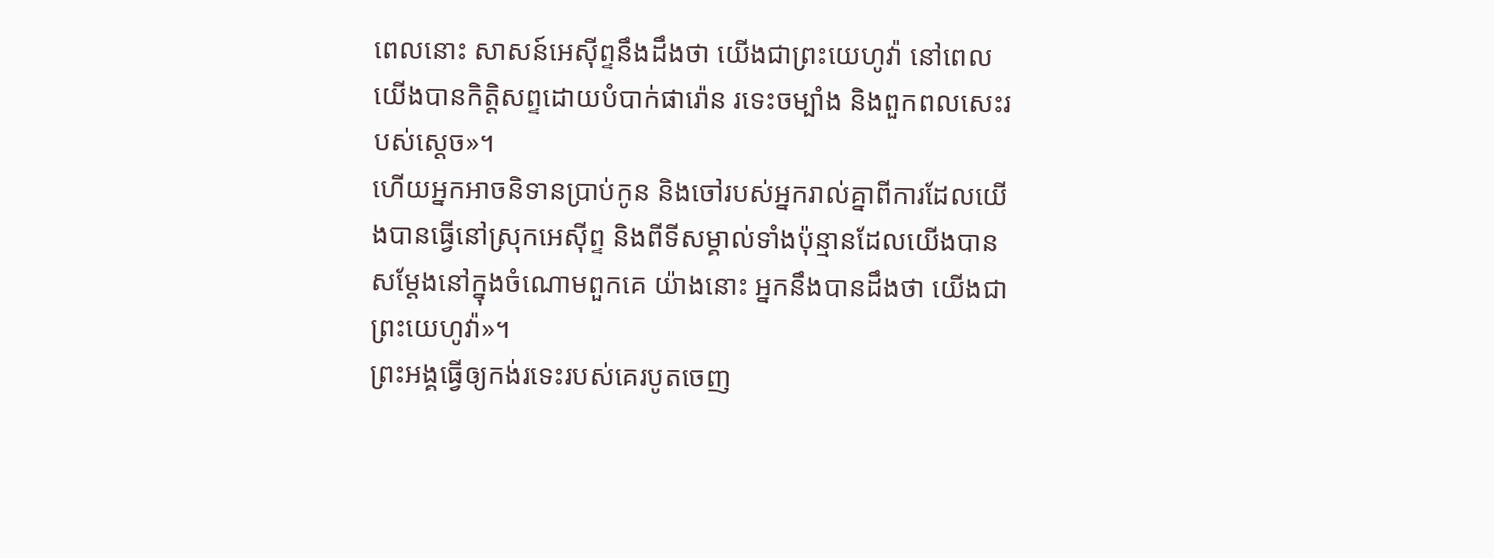ពេលនោះ សាសន៍អេស៊ីព្ទនឹងដឹងថា យើងជាព្រះយេហូវ៉ា នៅពេលយើងបានកិត្តិសព្ទដោយបំបាក់ផារ៉ោន រទេះចម្បាំង និងពួកពលសេះរបស់ស្ដេច»។
ហើយអ្នកអាចនិទានប្រាប់កូន និងចៅរបស់អ្នករាល់គ្នាពីការដែលយើងបានធ្វើនៅស្រុកអេស៊ីព្ទ និងពីទីសម្គាល់ទាំងប៉ុន្មានដែលយើងបានសម្តែងនៅក្នុងចំណោមពួកគេ យ៉ាងនោះ អ្នកនឹងបានដឹងថា យើងជាព្រះយេហូវ៉ា»។
ព្រះអង្គធ្វើឲ្យកង់រទេះរបស់គេរបូតចេញ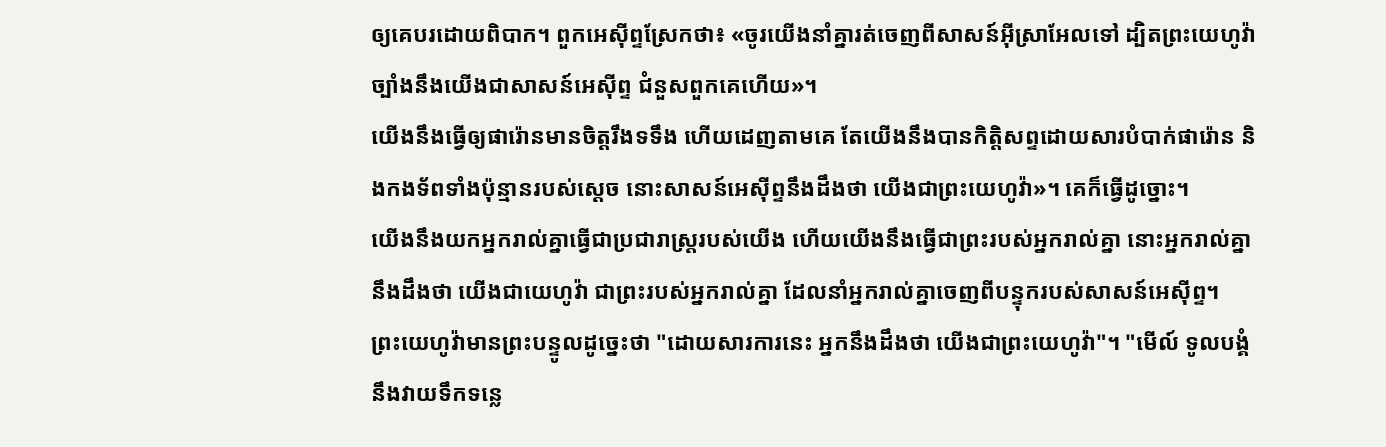ឲ្យគេបរដោយពិបាក។ ពួកអេស៊ីព្ទស្រែកថា៖ «ចូរយើងនាំគ្នារត់ចេញពីសាសន៍អ៊ីស្រាអែលទៅ ដ្បិតព្រះយេហូវ៉ាច្បាំងនឹងយើងជាសាសន៍អេស៊ីព្ទ ជំនួសពួកគេហើយ»។
យើងនឹងធ្វើឲ្យផារ៉ោនមានចិត្តរឹងទទឹង ហើយដេញតាមគេ តែយើងនឹងបានកិត្តិសព្ទដោយសារបំបាក់ផារ៉ោន និងកងទ័ពទាំងប៉ុន្មានរបស់ស្ដេច នោះសាសន៍អេស៊ីព្ទនឹងដឹងថា យើងជាព្រះយេហូវ៉ា»។ គេក៏ធ្វើដូច្នោះ។
យើងនឹងយកអ្នករាល់គ្នាធ្វើជាប្រជារាស្ត្ររបស់យើង ហើយយើងនឹងធ្វើជាព្រះរបស់អ្នករាល់គ្នា នោះអ្នករាល់គ្នានឹងដឹងថា យើងជាយេហូវ៉ា ជាព្រះរបស់អ្នករាល់គ្នា ដែលនាំអ្នករាល់គ្នាចេញពីបន្ទុករបស់សាសន៍អេស៊ីព្ទ។
ព្រះយេហូវ៉ាមានព្រះបន្ទូលដូច្នេះថា "ដោយសារការនេះ អ្នកនឹងដឹងថា យើងជាព្រះយេហូវ៉ា"។ "មើល៍ ទូលបង្គំនឹងវាយទឹកទន្លេ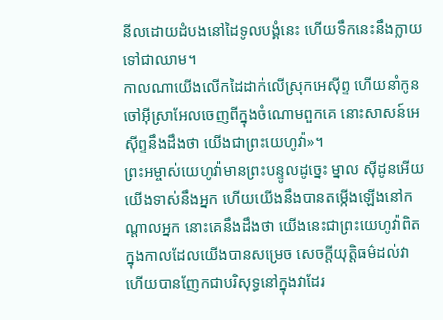នីលដោយដំបងនៅដៃទូលបង្គំនេះ ហើយទឹកនេះនឹងក្លាយទៅជាឈាម។
កាលណាយើងលើកដៃដាក់លើស្រុកអេស៊ីព្ទ ហើយនាំកូនចៅអ៊ីស្រាអែលចេញពីក្នុងចំណោមពួកគេ នោះសាសន៍អេស៊ីព្ទនឹងដឹងថា យើងជាព្រះយេហូវ៉ា»។
ព្រះអម្ចាស់យេហូវ៉ាមានព្រះបន្ទូលដូច្នេះ ម្នាល ស៊ីដូនអើយ យើងទាស់នឹងអ្នក ហើយយើងនឹងបានតម្កើងឡើងនៅកណ្ដាលអ្នក នោះគេនឹងដឹងថា យើងនេះជាព្រះយេហូវ៉ាពិត ក្នុងកាលដែលយើងបានសម្រេច សេចក្ដីយុត្តិធម៌ដល់វា ហើយបានញែកជាបរិសុទ្ធនៅក្នុងវាដែរ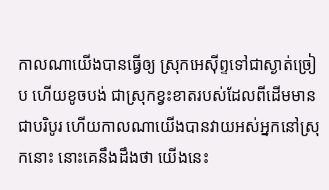កាលណាយើងបានធ្វើឲ្យ ស្រុកអេស៊ីព្ទទៅជាស្ងាត់ច្រៀប ហើយខូចបង់ ជាស្រុកខ្វះខាតរបស់ដែលពីដើមមានជាបរិបូរ ហើយកាលណាយើងបានវាយអស់អ្នកនៅស្រុកនោះ នោះគេនឹងដឹងថា យើងនេះ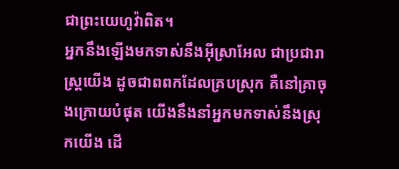ជាព្រះយេហូវ៉ាពិត។
អ្នកនឹងឡើងមកទាស់នឹងអ៊ីស្រាអែល ជាប្រជារាស្ត្រយើង ដូចជាពពកដែលគ្របស្រុក គឺនៅគ្រាចុងក្រោយបំផុត យើងនឹងនាំអ្នកមកទាស់នឹងស្រុកយើង ដើ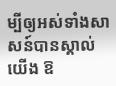ម្បីឲ្យអស់ទាំងសាសន៍បានស្គាល់យើង ឱ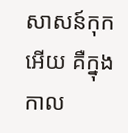សាសន៍កុកអើយ គឺក្នុងកាល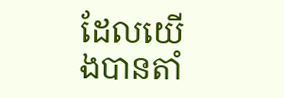ដែលយើងបានតាំ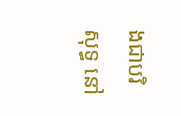ងជាបរិសុទ្ធ នៅ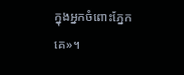ក្នុងអ្នកចំពោះភ្នែកគេ»។